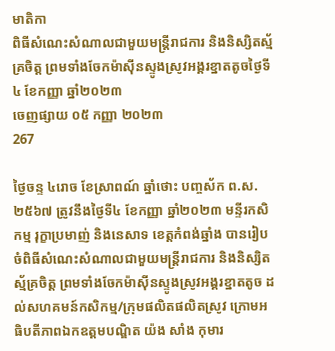មាតិកា
ពិធីសំណេះសំណាលជាមួយមន្ត្រីរាជការ និងនិស្សិតស្ម័គ្រចិត្ត ព្រមទាំងចែកម៉ាស៊ីនស្ទូងស្រូវអង្គរខ្នាតតូចថ្ងៃទី៤ ខែកញ្ញា ឆ្នាំ២០២៣
ចេញផ្សាយ ០៥ កញ្ញា ២០២៣
267

ថ្ងៃចន្ទ ៤រោច ខែស្រាពណ៍ ឆ្នាំថោះ បញ្ចស័ក ព.ស. ២៥៦៧ ត្រូវនឹងថ្ងៃទី៤ ខែកញ្ញា ឆ្នាំ២០២៣ មន្ទីរកសិកម្ម រុក្ខាប្រមាញ់ និងនេសាទ ខេត្តកំពង់ឆ្នាំង បានរៀបចំពិធីសំណេះសំណាលជាមួយមន្ត្រីរាជការ និងនិស្សិតស្ម័គ្រចិត្ត ព្រមទាំងចែកម៉ាស៊ីនស្ទូងស្រូវអង្គរខ្នាតតូច ដល់សហគមន៍កសិកម្ម/ក្រុមផលិតផលិតស្រូវ ក្រោមអធិបតីភាពឯកឧត្តមបណ្ឌិត យ៉ង សាំង កុមារ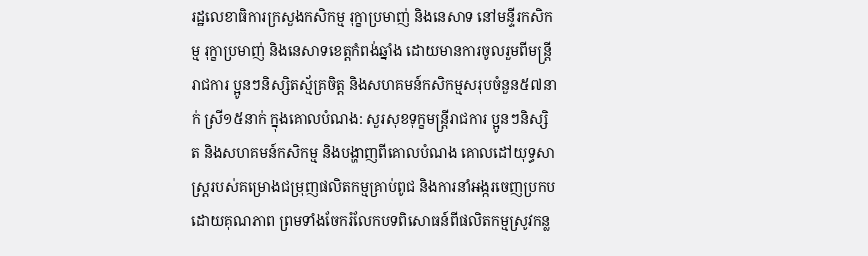រដ្ឋលេខាធិការក្រសួងកសិកម្ម រុក្ខាប្រមាញ់ និងនេសាទ នៅមន្ទីរកសិកម្ម រុក្ខាប្រមាញ់ និងនេសាទខេត្តកំពង់ឆ្នាំង ដោយមានការចូលរួមពីមន្ត្រីរាជការ ប្អូនៗនិស្សិតស្ម័គ្រចិត្ត និងសហគមន៍កសិកម្មសរុបចំនួន៥៧នាក់ ស្រី១៥នាក់ ក្នុងគោលបំណង: សួរសុខទុក្ខមន្ត្រីរាជការ ប្អូនៗនិស្សិត និងសហគមន៍កសិកម្ម និងបង្ហាញពីគោលបំណង គោលដៅយុទ្ធសាស្ត្ររបស់គម្រោងជម្រុញផលិតកម្មគ្រាប់ពូជ និងការនាំអង្ករចេញប្រកបដោយគុណភាព ព្រមទាំងចែករំលែកបទពិសោធន៍ពីផលិតកម្មស្រូវកន្ល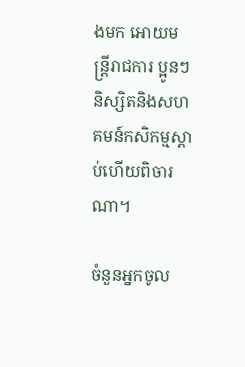ងមក អោយមន្ត្រីរាជការ ប្អូនៗនិស្សិតនិងសហគមន៍កសិកម្មស្តាប់ហើយពិចារណា។

ចំនួនអ្នកចូល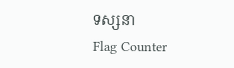ទស្សនា
Flag Counter